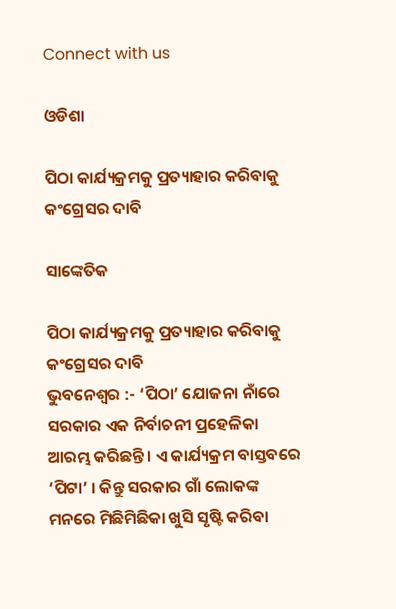Connect with us

ଓଡିଶା

ପିଠା କାର୍ଯ୍ୟକ୍ରମକୁ ପ୍ରତ୍ୟାହାର କରିବାକୁ କଂଗ୍ରେସର ଦାବି

ସାଙ୍କେତିକ

ପିଠା କାର୍ଯ୍ୟକ୍ରମକୁ ପ୍ରତ୍ୟାହାର କରିବାକୁ କଂଗ୍ରେସର ଦାବି
ଭୁବନେଶ୍ୱର :- ‘ପିଠା’ ଯୋଜନା ନାଁରେ ସରକାର ଏକ ନିର୍ବାଚନୀ ପ୍ରହେଳିକା ଆରମ୍ଭ କରିଛନ୍ତି । ଏ କାର୍ଯ୍ୟକ୍ରମ ବାସ୍ତବରେ ‘ପିଟା’ । କିନ୍ତୁ ସରକାର ଗାଁ ଲୋକଙ୍କ ମନରେ ମିଛିମିଛିକା ଖୁସି ସୃଷ୍ଟି କରିବା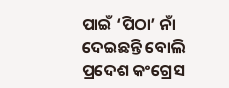ପାଇଁ ‘ପିଠା’ ନାଁ ଦେଇଛନ୍ତି ବୋଲି ପ୍ରଦେଶ କଂଗ୍ରେସ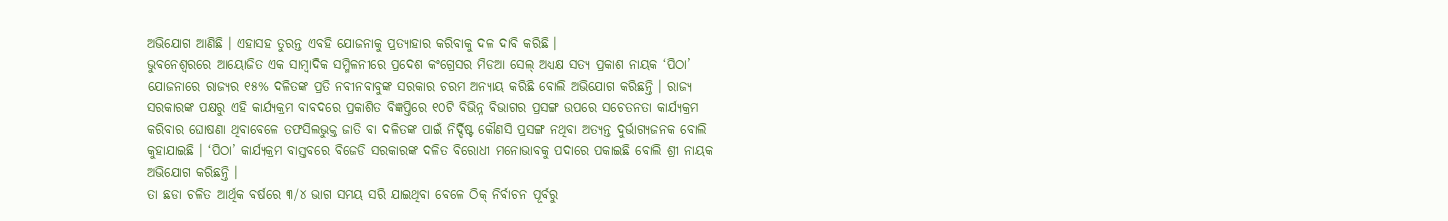ଅଭିଯୋଗ ଆଣିଛି । ଏହାସହ ତୁରନ୍ତ ଏବହି ଯୋଜନାକୁ ପ୍ରତ୍ୟାହାର କରିବାକୁ ଦଳ ଦାବି କରିଛି ।
ଭୁବନେଶ୍ୱରରେ ଆୟୋଜିତ ଏକ ସାମ୍ବାଦିକ ସମ୍ମିଳନୀରେ ପ୍ରଦେଶ କଂଗ୍ରେସର ମିଡଆ ସେଲ୍ ଅଧ୍ୟକ୍ଷ ସତ୍ୟ ପ୍ରକାଶ ନାୟକ ‘ପିଠା’ ଯୋଜନାରେ ରାଜ୍ୟର ୧୫% ଦଳିତଙ୍କ ପ୍ରତି ନବୀନବାବୁଙ୍କ ସରକାର ଚରମ ଅନ୍ୟାୟ କରିଛି ବୋଲି ଅଭିଯୋଗ କରିଛନ୍ତି । ରାଜ୍ୟ ସରକାରଙ୍କ ପକ୍ଷରୁ ଏହି କାର୍ଯ୍ୟକ୍ରମ ବାବଦରେ ପ୍ରକାଶିତ ବିଜ୍ଞପ୍ତିରେ ୧୦ଟି ବିଭିନ୍ନ ବିଭାଗର ପ୍ରସଙ୍ଗ ଉପରେ ସଚେତନତା କାର୍ଯ୍ୟକ୍ରମ କରିବାର ଘୋଷଣା ଥିବାବେଳେ ତଫସିଲଭୁକ୍ତ ଜାତି ବା ଦଳିତଙ୍କ ପାଇଁ ନିର୍ଦ୍ଦିଷ୍ଟ କୌଣସି ପ୍ରସଙ୍ଗ ନଥିବା ଅତ୍ୟନ୍ତ ଦୁର୍ଭାଗ୍ୟଜନକ ବୋଲି କୁହାଯାଇଛି । ‘ପିଠା’ କାର୍ଯ୍ୟକ୍ରମ ବାସ୍ତବରେ ବିଜେଡି ସରକାରଙ୍କ ଦଳିତ ବିରୋଧୀ ମନୋଭାବକୁ ପଦାରେ ପକାଇଛି ବୋଲି ଶ୍ରୀ ନାୟକ ଅଭିଯୋଗ କରିଛନ୍ତି ।
ତା ଛଡା ଚଳିତ ଆର୍ଥିକ ବର୍ଷରେ ୩/୪ ଭାଗ ସମୟ ସରି ଯାଇଥିବା ବେଳେ ଠିକ୍ ନିର୍ବାଚନ ପୂର୍ବରୁ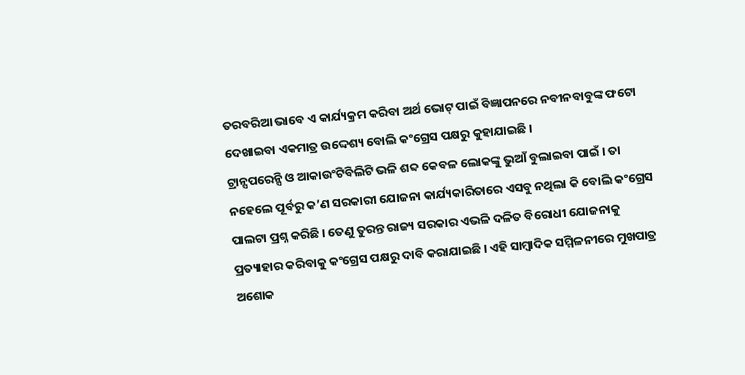ତରବରିଆ ଭାବେ ଏ କାର୍ଯ୍ୟକ୍ରମ କରିବା ଅର୍ଥ ଭୋଟ୍ ପାଇଁ ବିଜ୍ଞାପନରେ ନବୀନବାବୁଙ୍କ ଫଟୋ ଦେଖାଇବା ଏକମାତ୍ର ଉଦ୍ଦେଶ୍ୟ ବୋଲି କଂଗ୍ରେସ ପକ୍ଷରୁ କୁହାଯାଇଛି ।
ଟ୍ରାନ୍ସପରେନ୍ସି ଓ ଆକାଉଂଟିବିଲିଟି ଭଳି ଶବ୍ଦ କେବଳ ଲୋକଙ୍କୁ ଭୁଆଁ ବୁଲାଇବା ପାଇଁ । ତା ନହେଲେ ପୂର୍ବରୁ କ’ଣ ସରକାରୀ ଯୋଜନା କାର୍ଯ୍ୟକାରିତାରେ ଏସବୁ ନଥିଲା କି ବୋଲି କଂଗ୍ରେସ ପାଲଟା ପ୍ରଶ୍ନ କରିଛି । ତେଣୁ ତୁରନ୍ତ ରାଜ୍ୟ ସରକାର ଏଭଳି ଦଳିତ ବିରୋଧୀ ଯୋଜନାକୁ ପ୍ରତ୍ୟାହାର କରିବାକୁ କଂଗ୍ରେସ ପକ୍ଷରୁ ଦାବି କରାଯାଇଛି । ଏହି ସାମ୍ବାଦିକ ସମ୍ମିଳନୀରେ ମୁଖପାତ୍ର ଅଶୋକ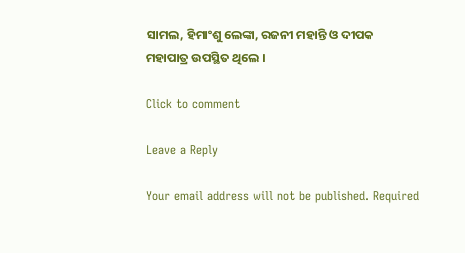ସାମଲ, ହିମାଂଶୁ ଲେଙ୍କା, ରଜନୀ ମହାନ୍ତି ଓ ଦୀପକ ମହାପାତ୍ର ଉପସ୍ଥିତ ଥିଲେ ।

Click to comment

Leave a Reply

Your email address will not be published. Required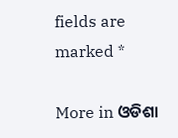fields are marked *

More in ଓଡିଶା